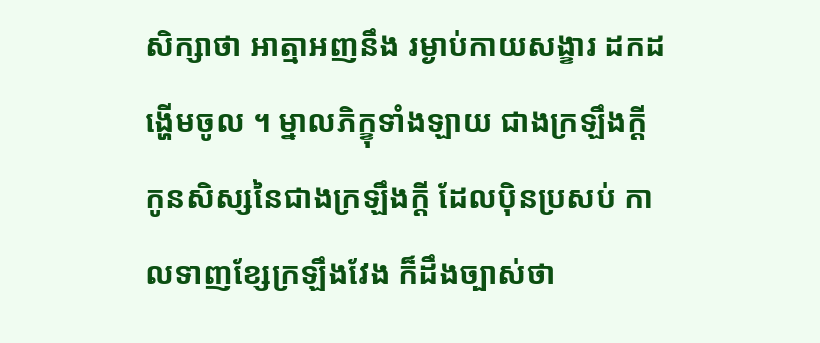សិក្សាថា អាត្មាអញនឹង រម្ងាប់កាយសង្ខារ ដកដង្ហើមចូល ។ ម្នាលភិក្ខុទាំងឡាយ ជាងក្រឡឹងក្តី កូនសិស្សនៃជាងក្រឡឹងក្តី ដែលប៉ិនប្រសប់ កាលទាញខ្សែក្រឡឹងវែង ក៏ដឹងច្បាស់ថា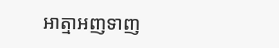អាត្មាអញទាញ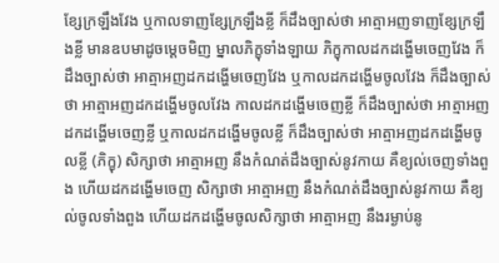ខ្សែក្រឡឹងវែង ឬកាលទាញខ្សែក្រឡឹងខ្លី ក៏ដឹងច្បាស់ថា អាត្មាអញទាញខ្សែក្រឡឹងខ្លី មានឧបមាដូចម្តេចមិញ ម្នាលភិក្ខុទាំងឡាយ ភិក្ខុកាលដកដង្ហើមចេញវែង ក៏ដឹងច្បាស់ថា អាត្មាអញដកដង្ហើមចេញវែង ឬកាលដកដង្ហើមចូលវែង ក៏ដឹងច្បាស់ថា អាត្មាអញដកដង្ហើមចូលវែង កាលដកដង្ហើមចេញខ្លី ក៏ដឹងច្បាស់ថា អាត្មាអញដកដង្ហើមចេញខ្លី ឬកាលដកដង្ហើមចូលខ្លី ក៏ដឹងច្បាស់ថា អាត្មាអញដកដង្ហើមចូលខ្លី (ភិក្ខុ) សិក្សាថា អាត្មាអញ នឹងកំណត់ដឹងច្បាស់នូវកាយ គឺខ្យល់ចេញទាំងពួង ហើយដកដង្ហើមចេញ សិក្សាថា អាត្មាអញ នឹងកំណត់ដឹងច្បាស់នូវកាយ គឺខ្យល់ចូលទាំងពួង ហើយដកដង្ហើមចូលសិក្សាថា អាត្មាអញ នឹងរម្ងាប់នូ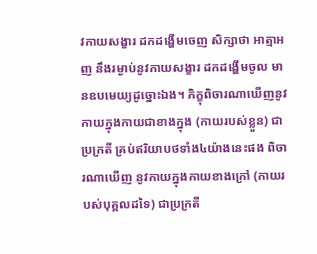វកាយសង្ខារ ដកដង្ហើមចេញ សិក្សាថា អាត្មាអញ នឹងរម្ងាប់នូវកាយសង្ខារ ដកដង្ហើមចូល មានឧបមេយ្យដូច្នោះឯង។ ភិក្ខុពិចារណាឃើញនូវកាយក្នុងកាយជាខាងក្នុង (កាយរបស់ខ្លួន) ជាប្រក្រតី គ្រប់ឥរិយាបថទាំង៤យ៉ាងនេះផង ពិចារណាឃើញ នូវកាយក្នុងកាយខាងក្រៅ (កាយរបស់បុគ្គលដទៃ) ជាប្រក្រតី